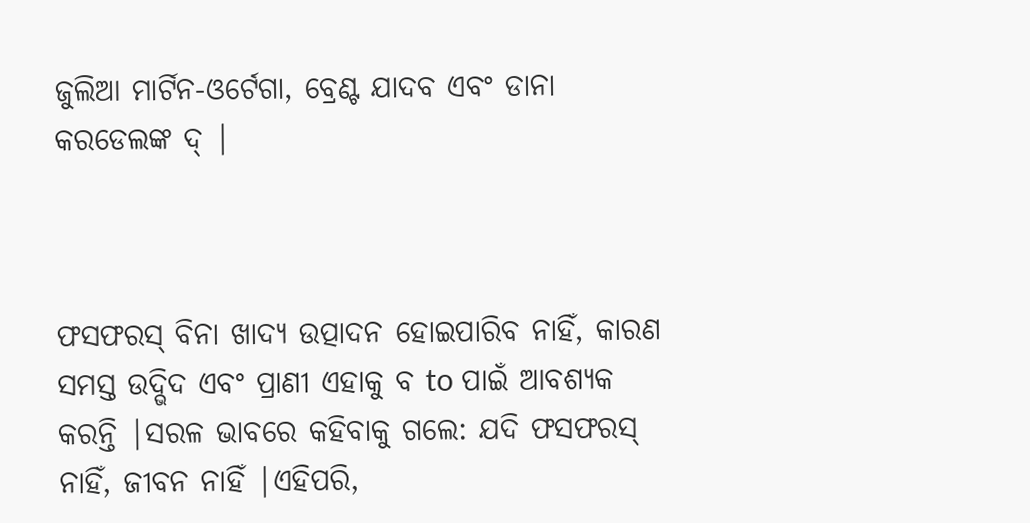ଜୁଲିଆ ମାର୍ଟିନ-ଓର୍ଟେଗା, ବ୍ରେଣ୍ଟ ଯାଦବ ଏବଂ ଡାନା କରଡେଲଙ୍କ ଦ୍ |



ଫସଫରସ୍ ବିନା ଖାଦ୍ୟ ଉତ୍ପାଦନ ହୋଇପାରିବ ନାହିଁ, କାରଣ ସମସ୍ତ ଉଦ୍ଭିଦ ଏବଂ ପ୍ରାଣୀ ଏହାକୁ ବ to ପାଇଁ ଆବଶ୍ୟକ କରନ୍ତି |ସରଳ ଭାବରେ କହିବାକୁ ଗଲେ: ଯଦି ଫସଫରସ୍ ନାହିଁ, ଜୀବନ ନାହିଁ |ଏହିପରି,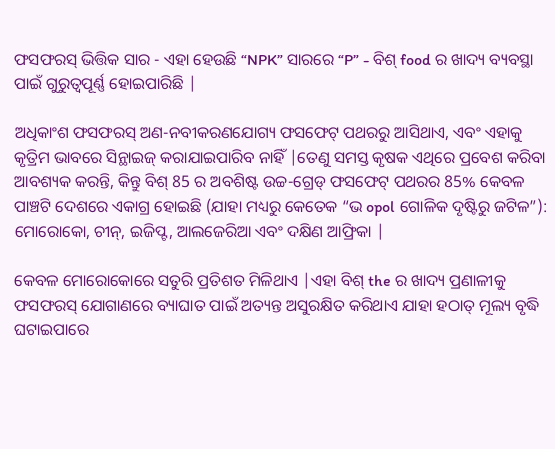ଫସଫରସ୍ ଭିତ୍ତିକ ସାର - ଏହା ହେଉଛି “NPK” ସାରରେ “P” - ବିଶ୍ food ର ଖାଦ୍ୟ ବ୍ୟବସ୍ଥା ପାଇଁ ଗୁରୁତ୍ୱପୂର୍ଣ୍ଣ ହୋଇପାରିଛି |

ଅଧିକାଂଶ ଫସଫରସ୍ ଅଣ-ନବୀକରଣଯୋଗ୍ୟ ଫସଫେଟ୍ ପଥରରୁ ଆସିଥାଏ, ଏବଂ ଏହାକୁ କୃତ୍ରିମ ଭାବରେ ସିନ୍ଥାଇଜ୍ କରାଯାଇପାରିବ ନାହିଁ |ତେଣୁ ସମସ୍ତ କୃଷକ ଏଥିରେ ପ୍ରବେଶ କରିବା ଆବଶ୍ୟକ କରନ୍ତି, କିନ୍ତୁ ବିଶ୍ 85 ର ଅବଶିଷ୍ଟ ଉଚ୍ଚ-ଗ୍ରେଡ୍ ଫସଫେଟ୍ ପଥରର 85% କେବଳ ପାଞ୍ଚଟି ଦେଶରେ ଏକାଗ୍ର ହୋଇଛି (ଯାହା ମଧ୍ୟରୁ କେତେକ “ଭ opol ଗୋଳିକ ଦୃଷ୍ଟିରୁ ଜଟିଳ”): ମୋରୋକୋ, ଚୀନ୍, ଇଜିପ୍ଟ, ଆଲଜେରିଆ ଏବଂ ଦକ୍ଷିଣ ଆଫ୍ରିକା |

କେବଳ ମୋରୋକୋରେ ସତୁରି ପ୍ରତିଶତ ମିଳିଥାଏ |ଏହା ବିଶ୍ the ର ଖାଦ୍ୟ ପ୍ରଣାଳୀକୁ ଫସଫରସ୍ ଯୋଗାଣରେ ବ୍ୟାଘାତ ପାଇଁ ଅତ୍ୟନ୍ତ ଅସୁରକ୍ଷିତ କରିଥାଏ ଯାହା ହଠାତ୍ ମୂଲ୍ୟ ବୃଦ୍ଧି ଘଟାଇପାରେ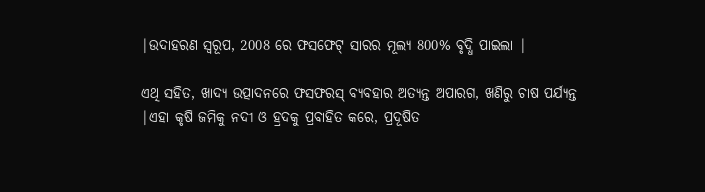|ଉଦାହରଣ ସ୍ୱରୂପ, 2008 ରେ ଫସଫେଟ୍ ସାରର ମୂଲ୍ୟ 800% ବୃଦ୍ଧି ପାଇଲା |

ଏଥି ସହିତ, ଖାଦ୍ୟ ଉତ୍ପାଦନରେ ଫସଫରସ୍ ବ୍ୟବହାର ଅତ୍ୟନ୍ତ ଅପାରଗ, ଖଣିରୁ ଚାଷ ପର୍ଯ୍ୟନ୍ତ |ଏହା କୃଷି ଜମିକୁ ନଦୀ ଓ ହ୍ରଦକୁ ପ୍ରବାହିତ କରେ, ପ୍ରଦୂଷିତ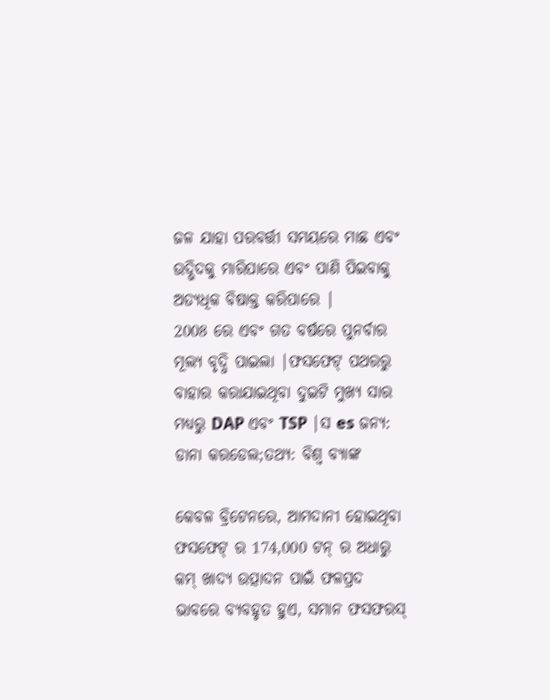ଜଳ ଯାହା ପରବର୍ତ୍ତୀ ସମୟରେ ମାଛ ଏବଂ ଉଦ୍ଭିଦକୁ ମାରିପାରେ ଏବଂ ପାଣି ପିଇବାକୁ ଅତ୍ୟଧିକ ବିଷାକ୍ତ କରିପାରେ |
2008 ରେ ଏବଂ ଗତ ବର୍ଷରେ ପୁନର୍ବାର ମୂଲ୍ୟ ବୃଦ୍ଧି ପାଇଲା |ଫସଫେଟ୍ ପଥରରୁ ବାହାର କରାଯାଇଥିବା ଦୁଇଟି ମୁଖ୍ୟ ସାର ମଧ୍ୟରୁ DAP ଏବଂ TSP |ସ es ଜନ୍ୟ: ଡାନା କରଡେଲ;ତଥ୍ୟ: ବିଶ୍ୱ ବ୍ୟାଙ୍କ

କେବଳ ବ୍ରିଟେନରେ, ଆମଦାନୀ ହୋଇଥିବା ଫସଫେଟ୍ ର 174,000 ଟନ୍ ର ଅଧାରୁ କମ୍ ଖାଦ୍ୟ ଉତ୍ପାଦନ ପାଇଁ ଫଳପ୍ରଦ ଭାବରେ ବ୍ୟବହୃତ ହୁଏ, ସମାନ ଫସଫରସ୍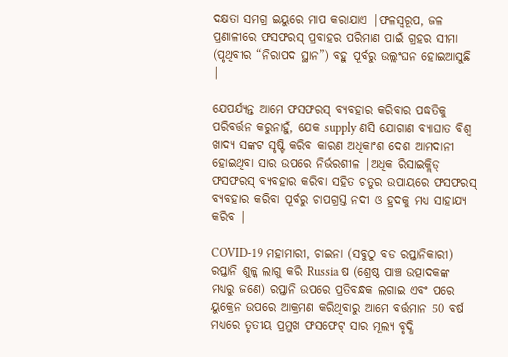ଦକ୍ଷତା ସମଗ୍ର ଇୟୁରେ ମାପ କରାଯାଏ |ଫଳସ୍ୱରୂପ, ଜଳ ପ୍ରଣାଳୀରେ ଫସଫରସ୍ ପ୍ରବାହର ପରିମାଣ ପାଇଁ ଗ୍ରହର ସୀମା (ପୃଥିବୀର “ନିରାପଦ ସ୍ଥାନ”) ବହୁ ପୂର୍ବରୁ ଉଲ୍ଲଂଘନ ହୋଇଆସୁଛି |

ଯେପର୍ଯ୍ୟନ୍ତ ଆମେ ଫସଫରସ୍ ବ୍ୟବହାର କରିବାର ପଦ୍ଧତିକୁ ପରିବର୍ତ୍ତନ କରୁନାହୁଁ, ଯେକ supply ଣସି ଯୋଗାଣ ବ୍ୟାଘାତ ବିଶ୍ୱ ଖାଦ୍ୟ ସଙ୍କଟ ସୃଷ୍ଟି କରିବ କାରଣ ଅଧିକାଂଶ ଦେଶ ଆମଦାନୀ ହୋଇଥିବା ସାର ଉପରେ ନିର୍ଭରଶୀଳ |ଅଧିକ ରିସାଇକ୍ଲିଡ୍ ଫସଫରସ୍ ବ୍ୟବହାର କରିବା ସହିତ ଚତୁର ଉପାୟରେ ଫସଫରସ୍ ବ୍ୟବହାର କରିବା ପୂର୍ବରୁ ଚାପଗ୍ରସ୍ତ ନଦୀ ଓ ହ୍ରଦକୁ ମଧ୍ୟ ସାହାଯ୍ୟ କରିବ |

COVID-19 ମହାମାରୀ, ଚାଇନା (ସବୁଠୁ ବଡ ରପ୍ତାନିକାରୀ) ରପ୍ତାନି ଶୁଳ୍କ ଲାଗୁ କରି Russia ଷ (ଶ୍ରେଷ୍ଠ ପାଞ୍ଚ ଉତ୍ପାଦକଙ୍କ ମଧ୍ୟରୁ ଜଣେ) ରପ୍ତାନି ଉପରେ ପ୍ରତିବନ୍ଧକ ଲଗାଇ ଏବଂ ପରେ ୟୁକ୍ରେନ ଉପରେ ଆକ୍ରମଣ କରିଥିବାରୁ ଆମେ ବର୍ତ୍ତମାନ 50 ବର୍ଷ ମଧ୍ୟରେ ତୃତୀୟ ପ୍ରମୁଖ ଫସଫେଟ୍ ସାର ମୂଲ୍ୟ ବୃଦ୍ଧି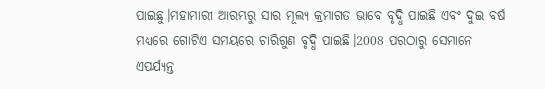ପାଇଛୁ।ମହାମାରୀ ଆରମ୍ଭରୁ ସାର ମୂଲ୍ୟ କ୍ରମାଗତ ଭାବେ ବୃଦ୍ଧି ପାଇଛି ଏବଂ ଦୁଇ ବର୍ଷ ମଧ୍ୟରେ ଗୋଟିଏ ସମୟରେ ଚାରିଗୁଣ ବୃଦ୍ଧି ପାଇଛି।2008 ପରଠାରୁ ସେମାନେ ଏପର୍ଯ୍ୟନ୍ତ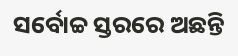ସର୍ବୋଚ୍ଚ ସ୍ତରରେ ଅଛନ୍ତି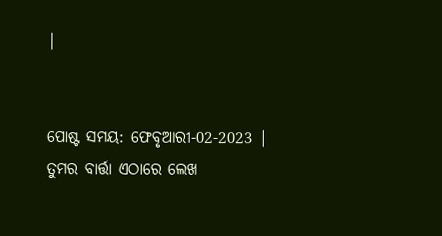|


ପୋଷ୍ଟ ସମୟ: ଫେବୃଆରୀ-02-2023 |
ତୁମର ବାର୍ତ୍ତା ଏଠାରେ ଲେଖ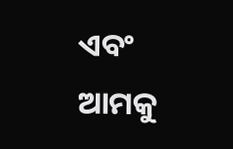ଏବଂ ଆମକୁ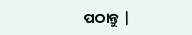ପଠାନ୍ତୁ |